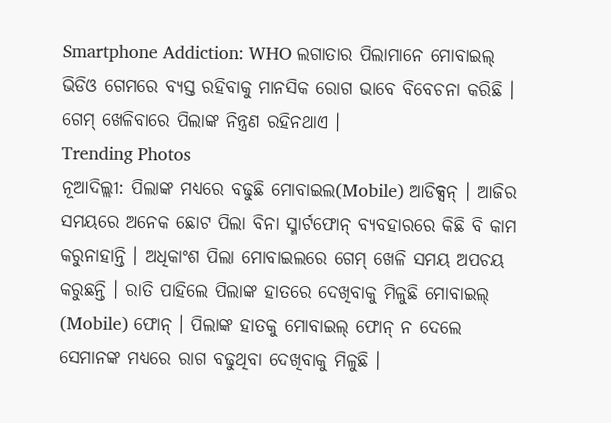Smartphone Addiction: WHO ଲଗାତାର ପିଲାମାନେ ମୋବାଇଲ୍ ଭିଡିଓ ଗେମରେ ବ୍ୟସ୍ତ ରହିବାକୁ ମାନସିକ ରୋଗ ଭାବେ ବିବେଚନା କରିଛି । ଗେମ୍ ଖେଳିବାରେ ପିଲାଙ୍କ ନିନ୍ତ୍ରଣ ରହିନଥାଏ ।
Trending Photos
ନୂଆଦିଲ୍ଲୀ: ପିଲାଙ୍କ ମଧ୍ୟରେ ବଢୁଛି ମୋବାଇଲ(Mobile) ଆଡିକ୍ସନ୍ । ଆଜିର ସମୟରେ ଅନେକ ଛୋଟ ପିଲା ବିନା ସ୍ମାର୍ଟଫୋନ୍ ବ୍ୟବହାରରେ କିଛି ବି କାମ କରୁନାହାନ୍ତି । ଅଧିକାଂଶ ପିଲା ମୋବାଇଲରେ ଗେମ୍ ଖେଳି ସମୟ ଅପଚୟ କରୁଛନ୍ତି । ରାତି ପାହିଲେ ପିଲାଙ୍କ ହାତରେ ଦେଖିବାକୁ ମିଳୁଛି ମୋବାଇଲ୍ (Mobile) ଫୋନ୍ । ପିଲାଙ୍କ ହାତକୁ ମୋବାଇଲ୍ ଫୋନ୍ ନ ଦେଲେ ସେମାନଙ୍କ ମଧ୍ୟରେ ରାଗ ବଢୁଥିବା ଦେଖିବାକୁ ମିଳୁଛି ।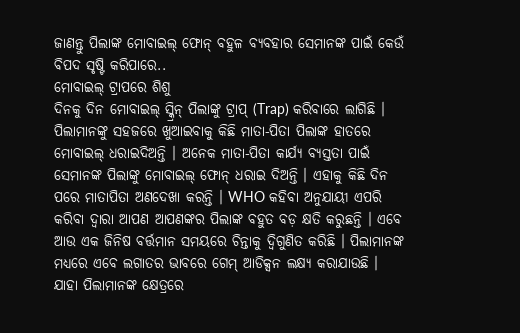ଜାଣନ୍ତୁ ପିଲାଙ୍କ ମୋବାଇଲ୍ ଫୋନ୍ ବହୁଳ ବ୍ୟବହାର ସେମାନଙ୍କ ପାଇଁ କେଉଁ ବିପଦ ସୃଷ୍ଟି କରିପାରେ..
ମୋବାଇଲ୍ ଟ୍ରାପରେ ଶିଶୁ
ଦିନକୁ ଦିନ ମୋବାଇଲ୍ ସ୍କ୍ରିନ୍ ପିଲାଙ୍କୁ ଟ୍ରାପ୍ (Trap) କରିବାରେ ଲାଗିଛି । ପିଲାମାନଙ୍କୁ ସହଜରେ ଖୁଆଇବାକୁ କିଛି ମାତା-ପିତା ପିଲାଙ୍କ ହାତରେ ମୋବାଇଲ୍ ଧରାଇଦିଅନ୍ତି । ଅନେକ ମାତା-ପିତା କାର୍ଯ୍ୟ ବ୍ୟସ୍ତତା ପାଇଁ ସେମାନଙ୍କ ପିଲାଙ୍କୁ ମୋବାଇଲ୍ ଫୋନ୍ ଧରାଇ ଦିଅନ୍ତି । ଏହାକୁ କିଛି ଦିନ ପରେ ମାତାପିତା ଅଣଦେଖା କରନ୍ତି । WHO କହିବା ଅନୁଯାୟୀ ଏପରି କରିବା ଦ୍ୱାରା ଆପଣ ଆପଣଙ୍କର ପିଲାଙ୍କ ବହୁତ ବଡ଼ କ୍ଷତି କରୁଛନ୍ତି । ଏବେ ଆଉ ଏକ ଜିନିଷ ବର୍ତ୍ତମାନ ସମୟରେ ଚିନ୍ତାକୁ ଦ୍ୱିଗୁଣିତ କରିଛି । ପିଲାମାନଙ୍କ ମଧ୍ୟରେ ଏବେ ଲଗାତର ଭାବରେ ଗେମ୍ ଆଡିକ୍ସନ ଲକ୍ଷ୍ୟ କରାଯାଉଛି । ଯାହା ପିଲାମାନଙ୍କ କ୍ଷେତ୍ରରେ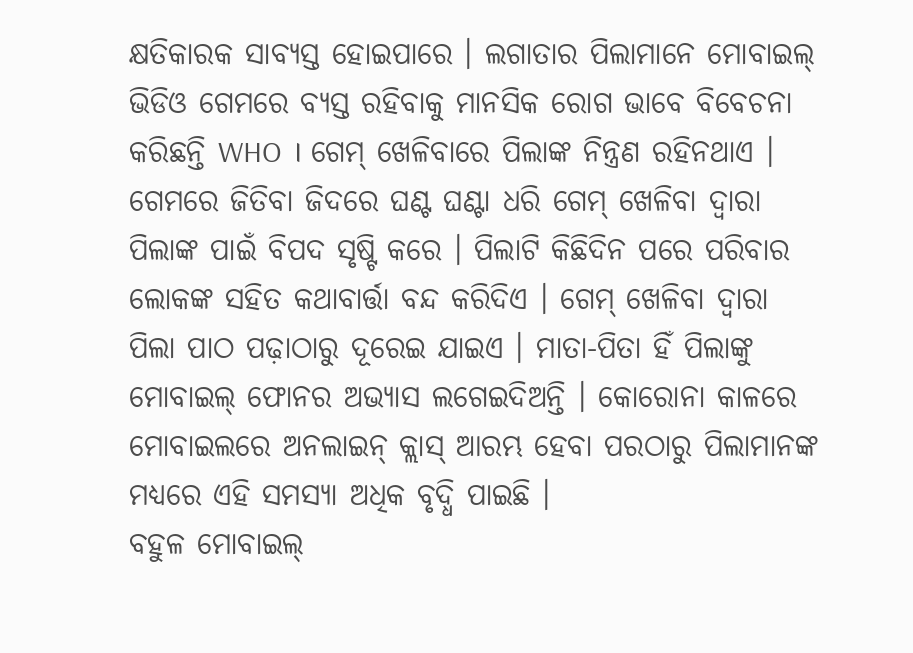କ୍ଷତିକାରକ ସାବ୍ୟସ୍ତ ହୋଇପାରେ । ଲଗାତାର ପିଲାମାନେ ମୋବାଇଲ୍ ଭିଡିଓ ଗେମରେ ବ୍ୟସ୍ତ ରହିବାକୁ ମାନସିକ ରୋଗ ଭାବେ ବିବେଚନା କରିଛନ୍ତି WHO । ଗେମ୍ ଖେଳିବାରେ ପିଲାଙ୍କ ନିନ୍ତ୍ରଣ ରହିନଥାଏ । ଗେମରେ ଜିତିବା ଜିଦରେ ଘଣ୍ଟ ଘଣ୍ଟା ଧରି ଗେମ୍ ଖେଳିବା ଦ୍ୱାରା ପିଲାଙ୍କ ପାଇଁ ବିପଦ ସୃଷ୍ଟି କରେ । ପିଲାଟି କିଛିଦିନ ପରେ ପରିବାର ଲୋକଙ୍କ ସହିତ କଥାବାର୍ତ୍ତା ବନ୍ଦ କରିଦିଏ । ଗେମ୍ ଖେଳିବା ଦ୍ୱାରା ପିଲା ପାଠ ପଢ଼ାଠାରୁ ଦୂରେଇ ଯାଇଏ । ମାତା-ପିତା ହିଁ ପିଲାଙ୍କୁ ମୋବାଇଲ୍ ଫୋନର ଅଭ୍ୟାସ ଲଗେଇଦିଅନ୍ତି । କୋରୋନା କାଳରେ ମୋବାଇଲରେ ଅନଲାଇନ୍ କ୍ଲାସ୍ ଆରମ୍ଭ ହେବା ପରଠାରୁ ପିଲାମାନଙ୍କ ମଧ୍ୟରେ ଏହି ସମସ୍ୟା ଅଧିକ ବୃଦ୍ଧି ପାଇଛି ।
ବହୁଳ ମୋବାଇଲ୍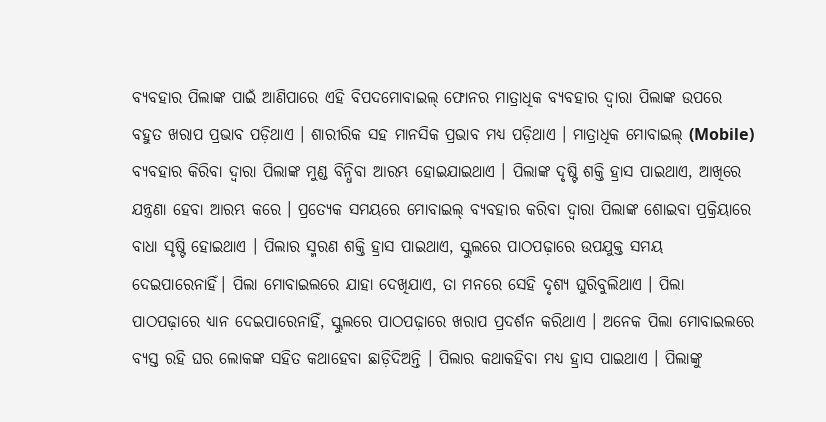ବ୍ୟବହାର ପିଲାଙ୍କ ପାଇଁ ଆଣିପାରେ ଏହି ବିପଦମୋବାଇଲ୍ ଫୋନର ମାତ୍ରାଧିକ ବ୍ୟବହାର ଦ୍ୱାରା ପିଲାଙ୍କ ଉପରେ ବହୁତ ଖରାପ ପ୍ରଭାବ ପଡ଼ିଥାଏ । ଶାରୀରିକ ସହ ମାନସିକ ପ୍ରଭାବ ମଧ୍ୟ ପଡ଼ିଥାଏ । ମାତ୍ରାଧିକ ମୋବାଇଲ୍ (Mobile) ବ୍ୟବହାର କିରିବା ଦ୍ୱାରା ପିଲାଙ୍କ ମୁଣ୍ଡ ବିନ୍ଧିବା ଆରମ୍ଭ ହୋଇଯାଇଥାଏ । ପିଲାଙ୍କ ଦୃଷ୍ଟି ଶକ୍ତି ହ୍ରାସ ପାଇଥାଏ, ଆଖିରେ ଯନ୍ତ୍ରଣା ହେବା ଆରମ୍ଭ କରେ । ପ୍ରତ୍ୟେକ ସମୟରେ ମୋବାଇଲ୍ ବ୍ୟବହାର କରିବା ଦ୍ୱାରା ପିଲାଙ୍କ ଶୋଇବା ପ୍ରକ୍ରିୟାରେ ବାଧା ସୃଷ୍ଟି ହୋଇଥାଏ । ପିଲାର ସ୍ମରଣ ଶକ୍ତି ହ୍ରାସ ପାଇଥାଏ, ସ୍କୁଲରେ ପାଠପଢ଼ାରେ ଉପଯୁକ୍ତ ସମୟ ଦେଇପାରେନାହିଁ। ପିଲା ମୋବାଇଲରେ ଯାହା ଦେଖିଯାଏ, ତା ମନରେ ସେହି ଦୃଶ୍ୟ ଘୁରିବୁଲିଥାଏ । ପିଲା ପାଠପଢ଼ାରେ ଧ୍ୟାନ ଦେଇପାରେନାହିଁ, ସ୍କୁଲରେ ପାଠପଢ଼ାରେ ଖରାପ ପ୍ରଦର୍ଶନ କରିଥାଏ । ଅନେକ ପିଲା ମୋବାଇଲରେ ବ୍ୟସ୍ତ ରହି ଘର ଲୋକଙ୍କ ସହିତ କଥାହେବା ଛାଡ଼ିଦିଅନ୍ତି । ପିଲାର କଥାକହିବା ମଧ୍ୟ ହ୍ରାସ ପାଇଥାଏ । ପିଲାଙ୍କୁ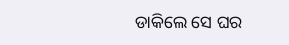ଡାକିଲେ ସେ ଘର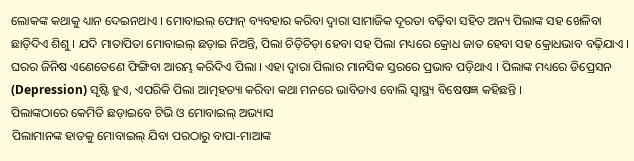ଲୋକଙ୍କ କଥାକୁ ଧ୍ୟାନ ଦେଇନଥାଏ । ମୋବାଇଲ୍ ଫୋନ୍ ବ୍ୟବହାର କରିବା ଦ୍ୱାରା ସାମାଜିକ ଦୂରତା ବଢ଼ିବା ସହିତ ଅନ୍ୟ ପିଲାଙ୍କ ସହ ଖେଳିବା ଛାଡ଼ିଦିଏ ଶିଶୁ । ଯଦି ମାତାପିତା ମୋବାଇଲ୍ ଛଡ଼ାଇ ନିଅନ୍ତି, ପିଲା ଚିଡ଼ିଚିଡ଼ା ହେବା ସହ ପିଲା ମଧ୍ୟରେ କ୍ରୋଧ ଜାତ ହେବା ସହ କ୍ରୋଧଭାବ ବଢ଼ିଯାଏ । ଘରର ଜିନିଷ ଏଣେତେଣେ ଫିଙ୍ଗିବା ଆରମ୍ଭ କରିଦିଏ ପିଲା । ଏହା ଦ୍ୱାରା ପିଲାର ମାନସିକ ସ୍ତରରେ ପ୍ରଭାବ ପଡ଼ିଥାଏ । ପିଲାଙ୍କ ମଧ୍ୟରେ ଡିପ୍ରେସନ (Depression) ସୃଷ୍ଟି ହୁଏ, ଏପରିକି ପିଲା ଆତ୍ମହତ୍ୟା କରିବା କଥା ମନରେ ଭାବିତାଏ ବୋଲି ସ୍ୱାସ୍ଥ୍ୟ ବିଷେଷଜ୍ଞ କହିଛନ୍ତି ।
ପିଲାଙ୍କଠାରେ କେମିତି ଛଡ଼ାଇବେ ଟିଭି ଓ ମୋବାଇଲ୍ ଅଭ୍ୟାସ
ପିଲାମାନଙ୍କ ହାତକୁ ମୋବାଇଲ୍ ଯିବା ପରଠାରୁ ବାପା-ମାଆଙ୍କ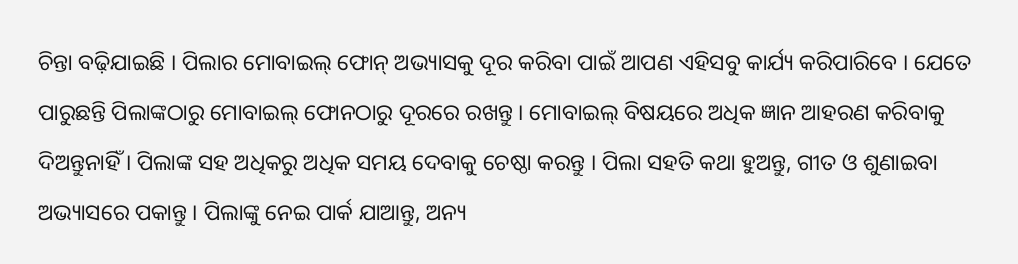ଚିନ୍ତା ବଢ଼ିଯାଇଛି । ପିଲାର ମୋବାଇଲ୍ ଫୋନ୍ ଅଭ୍ୟାସକୁ ଦୂର କରିବା ପାଇଁ ଆପଣ ଏହିସବୁ କାର୍ଯ୍ୟ କରିପାରିବେ । ଯେତେ ପାରୁଛନ୍ତି ପିଲାଙ୍କଠାରୁ ମୋବାଇଲ୍ ଫୋନଠାରୁ ଦୂରରେ ରଖନ୍ତୁ । ମୋବାଇଲ୍ ବିଷୟରେ ଅଧିକ ଜ୍ଞାନ ଆହରଣ କରିବାକୁ ଦିଅନ୍ତୁନାହିଁ । ପିଲାଙ୍କ ସହ ଅଧିକରୁ ଅଧିକ ସମୟ ଦେବାକୁ ଚେଷ୍ଠା କରନ୍ତୁ । ପିଲା ସହତି କଥା ହୁଅନ୍ତୁ, ଗୀତ ଓ ଶୁଣାଇବା ଅଭ୍ୟାସରେ ପକାନ୍ତୁ । ପିଲାଙ୍କୁ ନେଇ ପାର୍କ ଯାଆନ୍ତୁ, ଅନ୍ୟ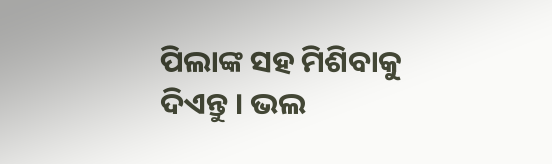ପିଲାଙ୍କ ସହ ମିଶିବାକୁ ଦିଏନ୍ତୁ । ଭଲ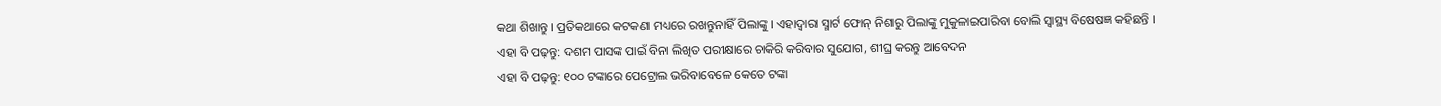କଥା ଶିଖାନ୍ତୁ । ପ୍ରତିକଥାରେ କଟକଣା ମଧ୍ୟରେ ରଖନ୍ତୁନାହିଁ ପିଲାଙ୍କୁ । ଏହାଦ୍ୱାରା ସ୍ମାର୍ଟ ଫୋନ୍ ନିଶାରୁ ପିଲାଙ୍କୁ ମୁକୁଳାଇପାରିବା ବୋଲି ସ୍ୱାସ୍ଥ୍ୟ ବିଷେଷଜ୍ଞ କହିଛନ୍ତି ।
ଏହା ବି ପଢ଼ନ୍ତୁ: ଦଶମ ପାସଙ୍କ ପାଇଁ ବିନା ଲିଖିତ ପରୀକ୍ଷାରେ ଚାକିରି କରିବାର ସୁଯୋଗ, ଶୀଘ୍ର କରନ୍ତୁ ଆବେଦନ
ଏହା ବି ପଢ଼ନ୍ତୁ: ୧୦୦ ଟଙ୍କାରେ ପେଟ୍ରୋଲ ଭରିବାବେଳେ କେତେ ଟଙ୍କା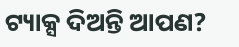ଟ୍ୟାକ୍ସ ଦିଅନ୍ତି ଆପଣ?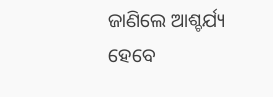ଜାଣିଲେ ଆଶ୍ଚର୍ଯ୍ୟ ହେବେ